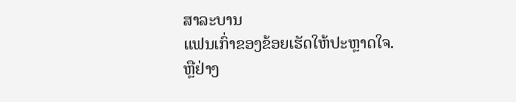ສາລະບານ
ແຟນເກົ່າຂອງຂ້ອຍເຮັດໃຫ້ປະຫຼາດໃຈ.
ຫຼືຢ່າງ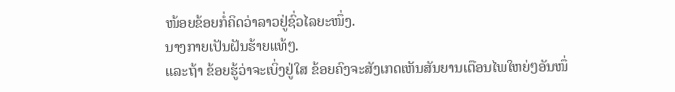ໜ້ອຍຂ້ອຍກໍ່ຄິດວ່າລາວຢູ່ຊົ່ວໄລຍະໜຶ່ງ.
ນາງກາຍເປັນຝັນຮ້າຍແທ້ໆ.
ແລະຖ້າ ຂ້ອຍຮູ້ວ່າຈະເບິ່ງຢູ່ໃສ ຂ້ອຍຄົງຈະສັງເກດເຫັນສັນຍານເຕືອນໄພໃຫຍ່ໆອັນໜຶ່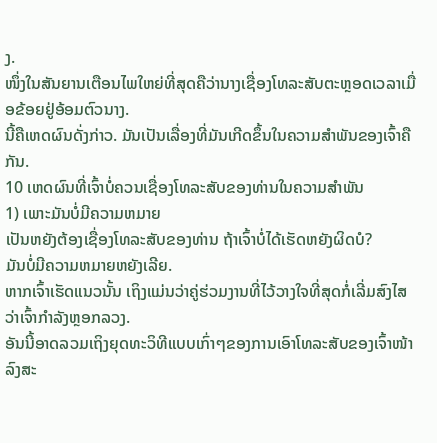ງ.
ໜຶ່ງໃນສັນຍານເຕືອນໄພໃຫຍ່ທີ່ສຸດຄືວ່ານາງເຊື່ອງໂທລະສັບຕະຫຼອດເວລາເມື່ອຂ້ອຍຢູ່ອ້ອມຕົວນາງ.
ນີ້ຄືເຫດຜົນດັ່ງກ່າວ. ມັນເປັນເລື່ອງທີ່ມັນເກີດຂຶ້ນໃນຄວາມສຳພັນຂອງເຈົ້າຄືກັນ.
10 ເຫດຜົນທີ່ເຈົ້າບໍ່ຄວນເຊື່ອງໂທລະສັບຂອງທ່ານໃນຄວາມສຳພັນ
1) ເພາະມັນບໍ່ມີຄວາມຫມາຍ
ເປັນຫຍັງຕ້ອງເຊື່ອງໂທລະສັບຂອງທ່ານ ຖ້າເຈົ້າບໍ່ໄດ້ເຮັດຫຍັງຜິດບໍ?
ມັນບໍ່ມີຄວາມຫມາຍຫຍັງເລີຍ.
ຫາກເຈົ້າເຮັດແນວນັ້ນ ເຖິງແມ່ນວ່າຄູ່ຮ່ວມງານທີ່ໄວ້ວາງໃຈທີ່ສຸດກໍ່ເລີ່ມສົງໄສວ່າເຈົ້າກໍາລັງຫຼອກລວງ.
ອັນນີ້ອາດລວມເຖິງຍຸດທະວິທີແບບເກົ່າໆຂອງການເອົາໂທລະສັບຂອງເຈົ້າໜ້າລົງສະ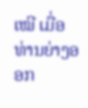ເໝີ ເມື່ອທ່ານຍ່າງອອກ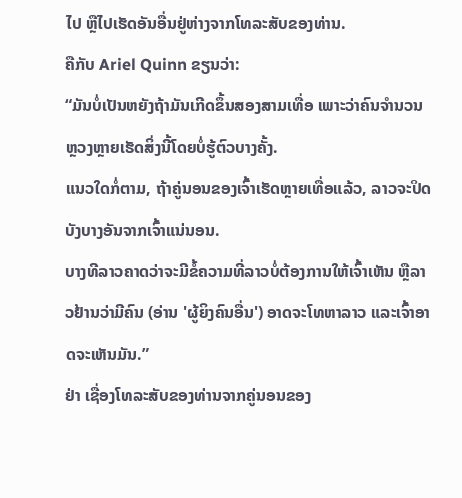ໄປ ຫຼືໄປເຮັດອັນອື່ນຢູ່ຫ່າງຈາກໂທລະສັບຂອງທ່ານ.
ຄືກັບ Ariel Quinn ຂຽນວ່າ:
“ມັນບໍ່ເປັນຫຍັງຖ້າມັນເກີດຂຶ້ນສອງສາມເທື່ອ ເພາະວ່າຄົນຈຳນວນຫຼວງຫຼາຍເຮັດສິ່ງນີ້ໂດຍບໍ່ຮູ້ຕົວບາງຄັ້ງ.
ແນວໃດກໍ່ຕາມ, ຖ້າຄູ່ນອນຂອງເຈົ້າເຮັດຫຼາຍເທື່ອແລ້ວ, ລາວຈະປິດບັງບາງອັນຈາກເຈົ້າແນ່ນອນ.
ບາງທີລາວຄາດວ່າຈະມີຂໍ້ຄວາມທີ່ລາວບໍ່ຕ້ອງການໃຫ້ເຈົ້າເຫັນ ຫຼືລາວຢ້ານວ່າມີຄົນ (ອ່ານ 'ຜູ້ຍິງຄົນອື່ນ') ອາດຈະໂທຫາລາວ ແລະເຈົ້າອາດຈະເຫັນມັນ.”
ຢ່າ ເຊື່ອງໂທລະສັບຂອງທ່ານຈາກຄູ່ນອນຂອງ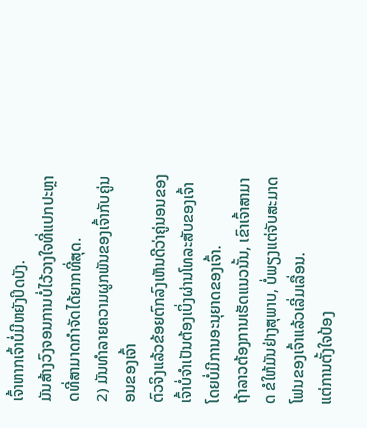ເຈົ້າຫາກເຈົ້າບໍ່ມີຫຍັງປິດບັງ.
ມັນສ້າງວົງຈອນການບໍ່ໄວ້ວາງໃຈທີ່ແປກປະຫຼາດທີ່ສາມາດກໍາຈັດໄດ້ຍາກທີ່ສຸດ.
2) ມັນທຳລາຍຄວາມຜູກພັນຂອງເຈົ້າກັບຄູ່ນອນຂອງເຈົ້າ
ຕົວຈິງແລ້ວຂ້ອຍຕົກລົງເຫັນດີວ່າຄູ່ນອນຂອງເຈົ້າບໍ່ຈໍາເປັນຕ້ອງເບິ່ງຜ່ານໂທລະສັບຂອງເຈົ້າໂດຍບໍ່ມີການອະນຸຍາດຂອງເຈົ້າ.
ຖ້າລາວຕ້ອງການເຮັດແນວນັ້ນ, ເຂົາເຈົ້າສາມາດ ຂໍໃຫ້ມັນຢ່າງສຸພາບ, ບໍ່ພຽງແຕ່ຈັບສະມາດໂຟນຂອງເຈົ້າແລ້ວເລີ່ມເລື່ອນ.
ແຕ່ການຕັ້ງໃຈປ້ອງ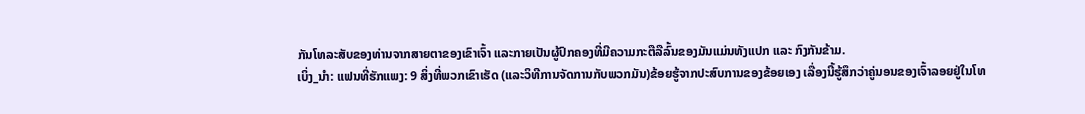ກັນໂທລະສັບຂອງທ່ານຈາກສາຍຕາຂອງເຂົາເຈົ້າ ແລະກາຍເປັນຜູ້ປົກຄອງທີ່ມີຄວາມກະຕືລືລົ້ນຂອງມັນແມ່ນທັງແປກ ແລະ ກົງກັນຂ້າມ.
ເບິ່ງ_ນຳ: ແຟນທີ່ຮັກແພງ: 9 ສິ່ງທີ່ພວກເຂົາເຮັດ (ແລະວິທີການຈັດການກັບພວກມັນ)ຂ້ອຍຮູ້ຈາກປະສົບການຂອງຂ້ອຍເອງ ເລື່ອງນີ້ຮູ້ສຶກວ່າຄູ່ນອນຂອງເຈົ້າລອຍຢູ່ໃນໂທ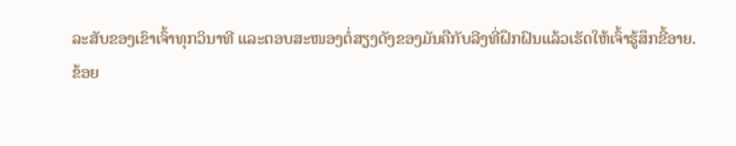ລະສັບຂອງເຂົາເຈົ້າທຸກວິນາທີ ແລະຕອບສະໜອງຕໍ່ສຽງດັງຂອງມັນຄືກັບລີງທີ່ຝຶກຝົນແລ້ວເຮັດໃຫ້ເຈົ້າຮູ້ສຶກຂີ້ອາຍ.
ຂ້ອຍ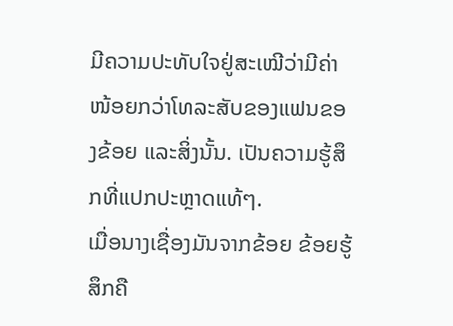ມີຄວາມປະທັບໃຈຢູ່ສະເໝີວ່າມີຄ່າໜ້ອຍກວ່າໂທລະສັບຂອງແຟນຂອງຂ້ອຍ ແລະສິ່ງນັ້ນ. ເປັນຄວາມຮູ້ສຶກທີ່ແປກປະຫຼາດແທ້ໆ.
ເມື່ອນາງເຊື່ອງມັນຈາກຂ້ອຍ ຂ້ອຍຮູ້ສຶກຄື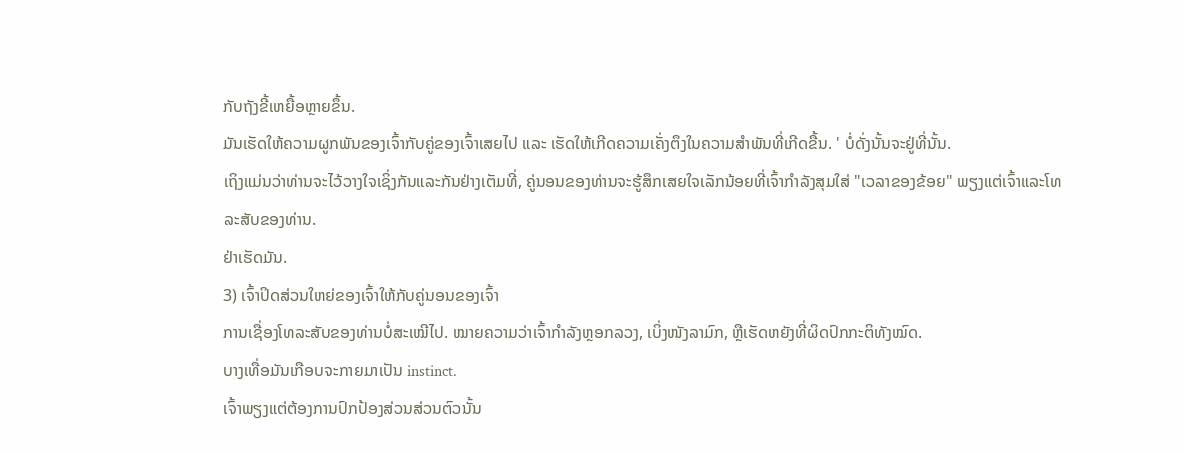ກັບຖັງຂີ້ເຫຍື້ອຫຼາຍຂຶ້ນ.
ມັນເຮັດໃຫ້ຄວາມຜູກພັນຂອງເຈົ້າກັບຄູ່ຂອງເຈົ້າເສຍໄປ ແລະ ເຮັດໃຫ້ເກີດຄວາມເຄັ່ງຕຶງໃນຄວາມສຳພັນທີ່ເກີດຂື້ນ. ' ບໍ່ດັ່ງນັ້ນຈະຢູ່ທີ່ນັ້ນ.
ເຖິງແມ່ນວ່າທ່ານຈະໄວ້ວາງໃຈເຊິ່ງກັນແລະກັນຢ່າງເຕັມທີ່, ຄູ່ນອນຂອງທ່ານຈະຮູ້ສຶກເສຍໃຈເລັກນ້ອຍທີ່ເຈົ້າກໍາລັງສຸມໃສ່ "ເວລາຂອງຂ້ອຍ" ພຽງແຕ່ເຈົ້າແລະໂທລະສັບຂອງທ່ານ.
ຢ່າເຮັດມັນ.
3) ເຈົ້າປິດສ່ວນໃຫຍ່ຂອງເຈົ້າໃຫ້ກັບຄູ່ນອນຂອງເຈົ້າ
ການເຊື່ອງໂທລະສັບຂອງທ່ານບໍ່ສະເໝີໄປ. ໝາຍຄວາມວ່າເຈົ້າກຳລັງຫຼອກລວງ, ເບິ່ງໜັງລາມົກ, ຫຼືເຮັດຫຍັງທີ່ຜິດປົກກະຕິທັງໝົດ.
ບາງເທື່ອມັນເກືອບຈະກາຍມາເປັນ instinct.
ເຈົ້າພຽງແຕ່ຕ້ອງການປົກປ້ອງສ່ວນສ່ວນຕົວນັ້ນ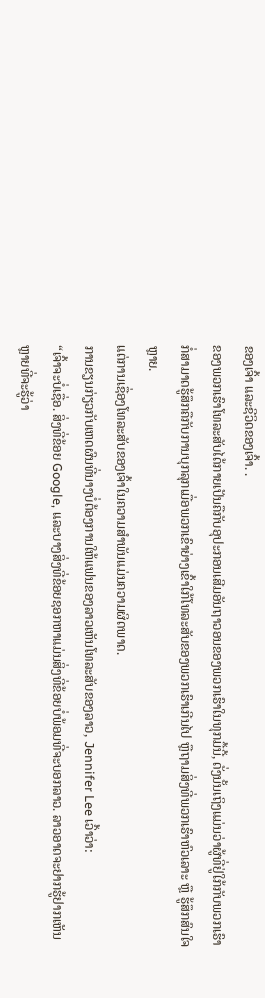ຂອງເຈົ້າ ແລະຊີວິດຂອງເຈົ້າ. .
ຂອງພວກເຮົາໂທລະສັບໄດ້ກາຍເປັນຄືກັບອຸປະກອນເສີມອັນຖາວອນຂອງພວກເຮົາໃນທຸກມື້ນີ້, ດັ່ງນັ້ນເຖິງແມ່ນວ່າຜູ້ທີ່ຢູ່ໃກ້ກັບພວກເຮົາກໍ່ສາມາດຮູ້ສຶກຄືກັບການບຸກລຸກເມື່ອພວກເຂົາຍ່າງເຂົ້າໃກ້ໂທລະສັບຂອງພວກເຮົາເກີນໄປ ຫຼືຖາມສິ່ງທີ່ພວກເຮົາຫົວເລາະ ຫຼື ຮູ້ສຶກສົນໃຈຫຼາຍ.
ແຕ່ການເຊື່ອງໂທລະສັບຂອງເຈົ້າໃນຄວາມສຳພັນແມ່ນຄວາມຜິດພາດ.
ການຂຽນກ່ຽວກັບເຫດຜົນທີ່ນາງບໍ່ຕ້ອງການໃຫ້ແຟນຂອງລາວເຫັນໂທລະສັບຂອງລາວ, Jennifer Lee ເວົ້າວ່າ:
“ເຈົ້າຈະບໍ່ເຊື່ອ. ສິ່ງທີ່ຂ້ອຍ Google, ແລະບາງສິ່ງທີ່ຂ້ອຍຊອກຫາແມ່ນສິ່ງທີ່ຂ້ອຍບໍ່ພ້ອມທີ່ຈະບອກລາວ. ລາວອາດຈະຢາກຮູ້ຢາກເຫັນຫຼາຍທີ່ຈະຮູ້ວ່າ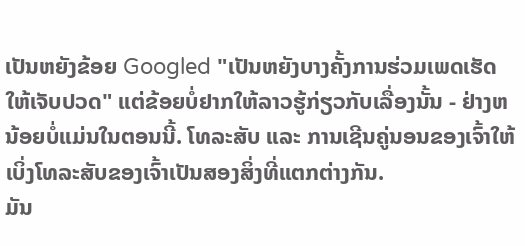ເປັນຫຍັງຂ້ອຍ Googled "ເປັນຫຍັງບາງຄັ້ງການຮ່ວມເພດເຮັດໃຫ້ເຈັບປວດ" ແຕ່ຂ້ອຍບໍ່ຢາກໃຫ້ລາວຮູ້ກ່ຽວກັບເລື່ອງນັ້ນ - ຢ່າງຫນ້ອຍບໍ່ແມ່ນໃນຕອນນີ້. ໂທລະສັບ ແລະ ການເຊີນຄູ່ນອນຂອງເຈົ້າໃຫ້ເບິ່ງໂທລະສັບຂອງເຈົ້າເປັນສອງສິ່ງທີ່ແຕກຕ່າງກັນ.
ມັນ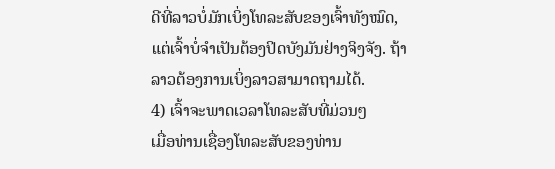ດີທີ່ລາວບໍ່ມັກເບິ່ງໂທລະສັບຂອງເຈົ້າທັງໝົດ, ແຕ່ເຈົ້າບໍ່ຈຳເປັນຕ້ອງປິດບັງມັນຢ່າງຈິງຈັງ. ຖ້າລາວຕ້ອງການເບິ່ງລາວສາມາດຖາມໄດ້.
4) ເຈົ້າຈະພາດເວລາໂທລະສັບທີ່ມ່ວນໆ
ເມື່ອທ່ານເຊື່ອງໂທລະສັບຂອງທ່ານ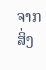ຈາກສິ່ງ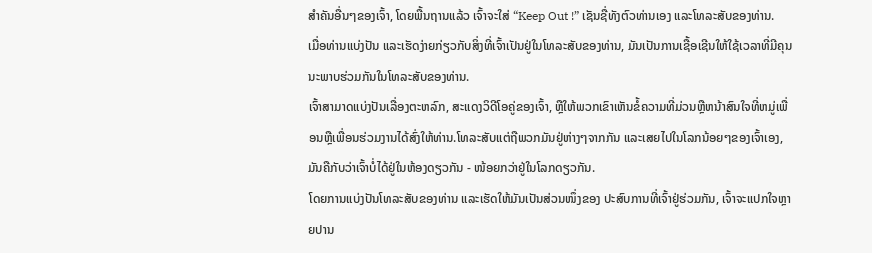ສຳຄັນອື່ນໆຂອງເຈົ້າ, ໂດຍພື້ນຖານແລ້ວ ເຈົ້າຈະໃສ່ “Keep Out !” ເຊັນຊື່ທັງຕົວທ່ານເອງ ແລະໂທລະສັບຂອງທ່ານ.
ເມື່ອທ່ານແບ່ງປັນ ແລະເຮັດງ່າຍກ່ຽວກັບສິ່ງທີ່ເຈົ້າເປັນຢູ່ໃນໂທລະສັບຂອງທ່ານ, ມັນເປັນການເຊື້ອເຊີນໃຫ້ໃຊ້ເວລາທີ່ມີຄຸນນະພາບຮ່ວມກັນໃນໂທລະສັບຂອງທ່ານ.
ເຈົ້າສາມາດແບ່ງປັນເລື່ອງຕະຫລົກ, ສະແດງວິດີໂອຄູ່ຂອງເຈົ້າ, ຫຼືໃຫ້ພວກເຂົາເຫັນຂໍ້ຄວາມທີ່ມ່ວນຫຼືຫນ້າສົນໃຈທີ່ຫມູ່ເພື່ອນຫຼືເພື່ອນຮ່ວມງານໄດ້ສົ່ງໃຫ້ທ່ານ.ໂທລະສັບແຕ່ຖືພວກມັນຢູ່ຫ່າງໆຈາກກັນ ແລະເສຍໄປໃນໂລກນ້ອຍໆຂອງເຈົ້າເອງ, ມັນຄືກັບວ່າເຈົ້າບໍ່ໄດ້ຢູ່ໃນຫ້ອງດຽວກັນ - ໜ້ອຍກວ່າຢູ່ໃນໂລກດຽວກັນ.
ໂດຍການແບ່ງປັນໂທລະສັບຂອງທ່ານ ແລະເຮັດໃຫ້ມັນເປັນສ່ວນໜຶ່ງຂອງ ປະສົບການທີ່ເຈົ້າຢູ່ຮ່ວມກັນ, ເຈົ້າຈະແປກໃຈຫຼາຍປານ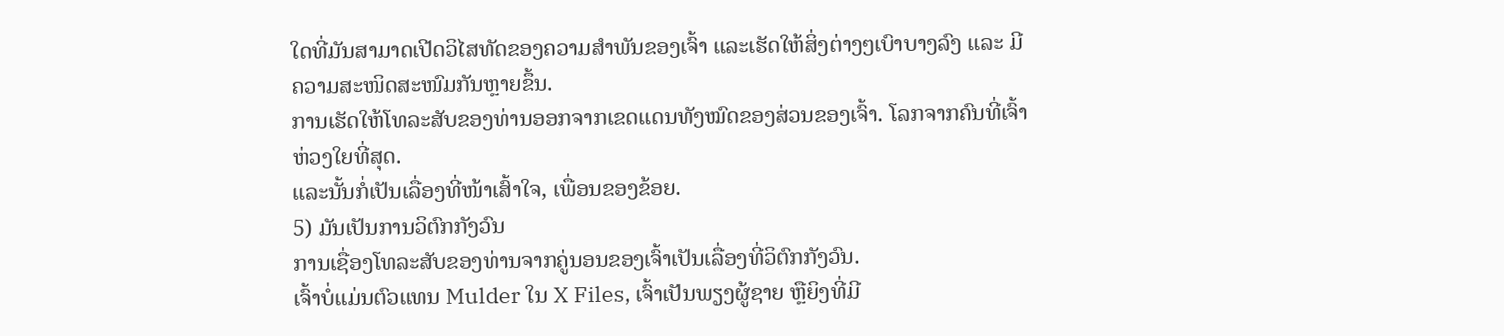ໃດທີ່ມັນສາມາດເປີດວິໄສທັດຂອງຄວາມສຳພັນຂອງເຈົ້າ ແລະເຮັດໃຫ້ສິ່ງຕ່າງໆເບົາບາງລົງ ແລະ ມີຄວາມສະໜິດສະໜົມກັນຫຼາຍຂຶ້ນ.
ການເຮັດໃຫ້ໂທລະສັບຂອງທ່ານອອກຈາກເຂດແດນທັງໝົດຂອງສ່ວນຂອງເຈົ້າ. ໂລກຈາກຄົນທີ່ເຈົ້າຫ່ວງໃຍທີ່ສຸດ.
ແລະນັ້ນກໍ່ເປັນເລື່ອງທີ່ໜ້າເສົ້າໃຈ, ເພື່ອນຂອງຂ້ອຍ.
5) ມັນເປັນການວິຕົກກັງວົນ
ການເຊື່ອງໂທລະສັບຂອງທ່ານຈາກຄູ່ນອນຂອງເຈົ້າເປັນເລື່ອງທີ່ວິຕົກກັງວົນ.
ເຈົ້າບໍ່ແມ່ນຕົວແທນ Mulder ໃນ X Files, ເຈົ້າເປັນພຽງຜູ້ຊາຍ ຫຼືຍິງທີ່ມີ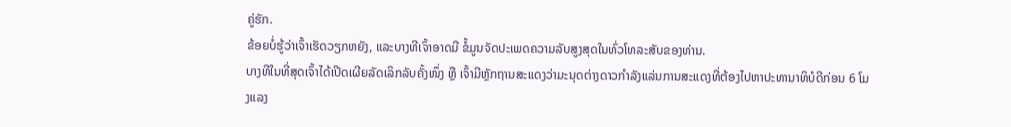ຄູ່ຮັກ.
ຂ້ອຍບໍ່ຮູ້ວ່າເຈົ້າເຮັດວຽກຫຍັງ, ແລະບາງທີເຈົ້າອາດມີ ຂໍ້ມູນຈັດປະເພດຄວາມລັບສູງສຸດໃນທົ່ວໂທລະສັບຂອງທ່ານ.
ບາງທີໃນທີ່ສຸດເຈົ້າໄດ້ເປີດເຜີຍລັດເລິກລັບຄັ້ງໜຶ່ງ ຫຼື ເຈົ້າມີຫຼັກຖານສະແດງວ່າມະນຸດຕ່າງດາວກຳລັງແລ່ນການສະແດງທີ່ຕ້ອງໄປຫາປະທານາທິບໍດີກ່ອນ 6 ໂມງແລງ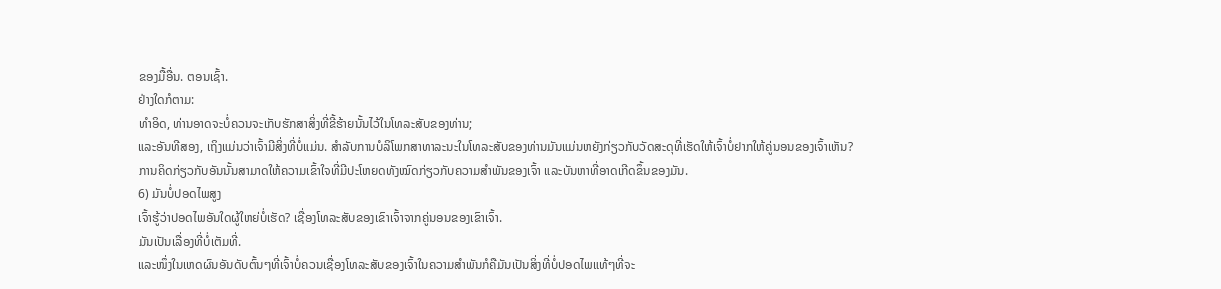ຂອງມື້ອື່ນ. ຕອນເຊົ້າ.
ຢ່າງໃດກໍຕາມ:
ທຳອິດ, ທ່ານອາດຈະບໍ່ຄວນຈະເກັບຮັກສາສິ່ງທີ່ຂີ້ຮ້າຍນັ້ນໄວ້ໃນໂທລະສັບຂອງທ່ານ;
ແລະອັນທີສອງ, ເຖິງແມ່ນວ່າເຈົ້າມີສິ່ງທີ່ບໍ່ແມ່ນ. ສໍາລັບການບໍລິໂພກສາທາລະນະໃນໂທລະສັບຂອງທ່ານມັນແມ່ນຫຍັງກ່ຽວກັບວັດສະດຸທີ່ເຮັດໃຫ້ເຈົ້າບໍ່ຢາກໃຫ້ຄູ່ນອນຂອງເຈົ້າເຫັນ?
ການຄິດກ່ຽວກັບອັນນັ້ນສາມາດໃຫ້ຄວາມເຂົ້າໃຈທີ່ມີປະໂຫຍດທັງໝົດກ່ຽວກັບຄວາມສຳພັນຂອງເຈົ້າ ແລະບັນຫາທີ່ອາດເກີດຂຶ້ນຂອງມັນ.
6) ມັນບໍ່ປອດໄພສູງ
ເຈົ້າຮູ້ວ່າປອດໄພອັນໃດຜູ້ໃຫຍ່ບໍ່ເຮັດ? ເຊື່ອງໂທລະສັບຂອງເຂົາເຈົ້າຈາກຄູ່ນອນຂອງເຂົາເຈົ້າ.
ມັນເປັນເລື່ອງທີ່ບໍ່ເຕັມທີ່.
ແລະໜຶ່ງໃນເຫດຜົນອັນດັບຕົ້ນໆທີ່ເຈົ້າບໍ່ຄວນເຊື່ອງໂທລະສັບຂອງເຈົ້າໃນຄວາມສຳພັນກໍຄືມັນເປັນສິ່ງທີ່ບໍ່ປອດໄພແທ້ໆທີ່ຈະ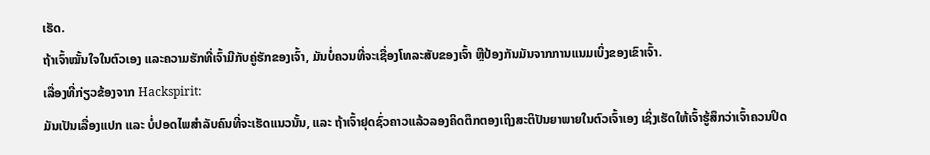ເຮັດ.
ຖ້າເຈົ້າໝັ້ນໃຈໃນຕົວເອງ ແລະຄວາມຮັກທີ່ເຈົ້າມີກັບຄູ່ຮັກຂອງເຈົ້າ, ມັນບໍ່ຄວນທີ່ຈະເຊື່ອງໂທລະສັບຂອງເຈົ້າ ຫຼືປ້ອງກັນມັນຈາກການແນມເບິ່ງຂອງເຂົາເຈົ້າ.
ເລື່ອງທີ່ກ່ຽວຂ້ອງຈາກ Hackspirit:
ມັນເປັນເລື່ອງແປກ ແລະ ບໍ່ປອດໄພສຳລັບຄົນທີ່ຈະເຮັດແນວນັ້ນ, ແລະ ຖ້າເຈົ້າຢຸດຊົ່ວຄາວແລ້ວລອງຄິດຕຶກຕອງເຖິງສະຕິປັນຍາພາຍໃນຕົວເຈົ້າເອງ ເຊິ່ງເຮັດໃຫ້ເຈົ້າຮູ້ສຶກວ່າເຈົ້າຄວນປິດ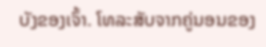ບັງຂອງເຈົ້າ. ໂທລະສັບຈາກຄູ່ນອນຂອງ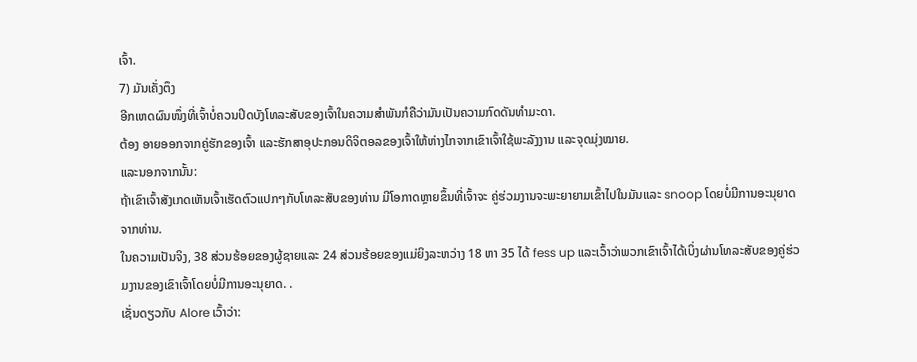ເຈົ້າ.
7) ມັນເຄັ່ງຕຶງ
ອີກເຫດຜົນໜຶ່ງທີ່ເຈົ້າບໍ່ຄວນປິດບັງໂທລະສັບຂອງເຈົ້າໃນຄວາມສຳພັນກໍຄືວ່າມັນເປັນຄວາມກົດດັນທຳມະດາ.
ຕ້ອງ ອາຍອອກຈາກຄູ່ຮັກຂອງເຈົ້າ ແລະຮັກສາອຸປະກອນດິຈິຕອລຂອງເຈົ້າໃຫ້ຫ່າງໄກຈາກເຂົາເຈົ້າໃຊ້ພະລັງງານ ແລະຈຸດມຸ່ງໝາຍ.
ແລະນອກຈາກນັ້ນ:
ຖ້າເຂົາເຈົ້າສັງເກດເຫັນເຈົ້າເຮັດຕົວແປກໆກັບໂທລະສັບຂອງທ່ານ ມີໂອກາດຫຼາຍຂຶ້ນທີ່ເຈົ້າຈະ ຄູ່ຮ່ວມງານຈະພະຍາຍາມເຂົ້າໄປໃນມັນແລະ snoop ໂດຍບໍ່ມີການອະນຸຍາດຈາກທ່ານ.
ໃນຄວາມເປັນຈິງ, 38 ສ່ວນຮ້ອຍຂອງຜູ້ຊາຍແລະ 24 ສ່ວນຮ້ອຍຂອງແມ່ຍິງລະຫວ່າງ 18 ຫາ 35 ໄດ້ fess up ແລະເວົ້າວ່າພວກເຂົາເຈົ້າໄດ້ເບິ່ງຜ່ານໂທລະສັບຂອງຄູ່ຮ່ວມງານຂອງເຂົາເຈົ້າໂດຍບໍ່ມີການອະນຸຍາດ. .
ເຊັ່ນດຽວກັບ Alore ເວົ້າວ່າ: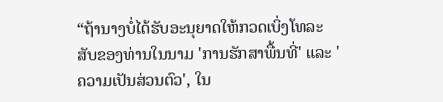“ຖ້ານາງບໍ່ໄດ້ຮັບອະນຸຍາດໃຫ້ກວດເບິ່ງໂທລະສັບຂອງທ່ານໃນນາມ 'ການຮັກສາພື້ນທີ່' ແລະ 'ຄວາມເປັນສ່ວນຕົວ', ໃນ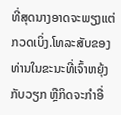ທີ່ສຸດນາງອາດຈະພຽງແຕ່ກວດເບິ່ງ.ໂທລະສັບຂອງທ່ານໃນຂະນະທີ່ເຈົ້າຫຍຸ້ງກັບວຽກ ຫຼືກິດຈະກຳອື່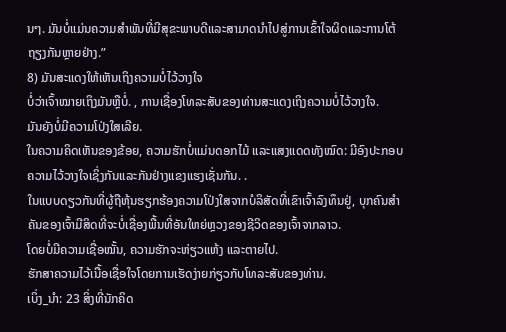ນໆ. ມັນບໍ່ແມ່ນຄວາມສຳພັນທີ່ມີສຸຂະພາບດີແລະສາມາດນຳໄປສູ່ການເຂົ້າໃຈຜິດແລະການໂຕ້ຖຽງກັນຫຼາຍຢ່າງ.”
8) ມັນສະແດງໃຫ້ເຫັນເຖິງຄວາມບໍ່ໄວ້ວາງໃຈ
ບໍ່ວ່າເຈົ້າໝາຍເຖິງມັນຫຼືບໍ່. , ການເຊື່ອງໂທລະສັບຂອງທ່ານສະແດງເຖິງຄວາມບໍ່ໄວ້ວາງໃຈ.
ມັນຍັງບໍ່ມີຄວາມໂປ່ງໃສເລີຍ.
ໃນຄວາມຄິດເຫັນຂອງຂ້ອຍ, ຄວາມຮັກບໍ່ແມ່ນດອກໄມ້ ແລະແສງແດດທັງໝົດ: ມີອົງປະກອບຄວາມໄວ້ວາງໃຈເຊິ່ງກັນແລະກັນຢ່າງແຂງແຮງເຊັ່ນກັນ. .
ໃນແບບດຽວກັນທີ່ຜູ້ຖືຫຸ້ນຮຽກຮ້ອງຄວາມໂປ່ງໃສຈາກບໍລິສັດທີ່ເຂົາເຈົ້າລົງທຶນຢູ່, ບຸກຄົນສຳຄັນຂອງເຈົ້າມີສິດທີ່ຈະບໍ່ເຊື່ອງພື້ນທີ່ອັນໃຫຍ່ຫຼວງຂອງຊີວິດຂອງເຈົ້າຈາກລາວ.
ໂດຍບໍ່ມີຄວາມເຊື່ອໝັ້ນ, ຄວາມຮັກຈະຫ່ຽວແຫ້ງ ແລະຕາຍໄປ.
ຮັກສາຄວາມໄວ້ເນື້ອເຊື່ອໃຈໂດຍການເຮັດງ່າຍກ່ຽວກັບໂທລະສັບຂອງທ່ານ.
ເບິ່ງ_ນຳ: 23 ສິ່ງທີ່ນັກຄິດ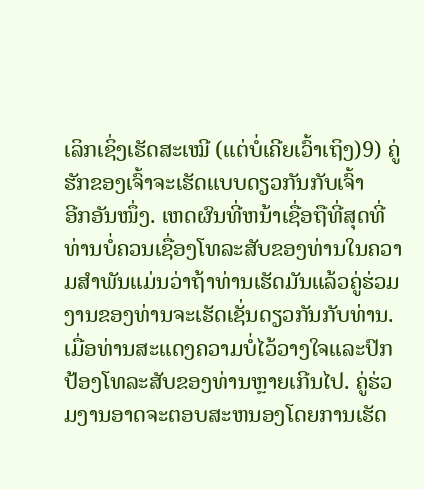ເລິກເຊິ່ງເຮັດສະເໝີ (ແຕ່ບໍ່ເຄີຍເວົ້າເຖິງ)9) ຄູ່ຮັກຂອງເຈົ້າຈະເຮັດແບບດຽວກັນກັບເຈົ້າ
ອີກອັນໜຶ່ງ. ເຫດຜົນທີ່ຫນ້າເຊື່ອຖືທີ່ສຸດທີ່ທ່ານບໍ່ຄວນເຊື່ອງໂທລະສັບຂອງທ່ານໃນຄວາມສໍາພັນແມ່ນວ່າຖ້າທ່ານເຮັດມັນແລ້ວຄູ່ຮ່ວມງານຂອງທ່ານຈະເຮັດເຊັ່ນດຽວກັນກັບທ່ານ.
ເມື່ອທ່ານສະແດງຄວາມບໍ່ໄວ້ວາງໃຈແລະປົກປ້ອງໂທລະສັບຂອງທ່ານຫຼາຍເກີນໄປ. ຄູ່ຮ່ວມງານອາດຈະຕອບສະຫນອງໂດຍການເຮັດ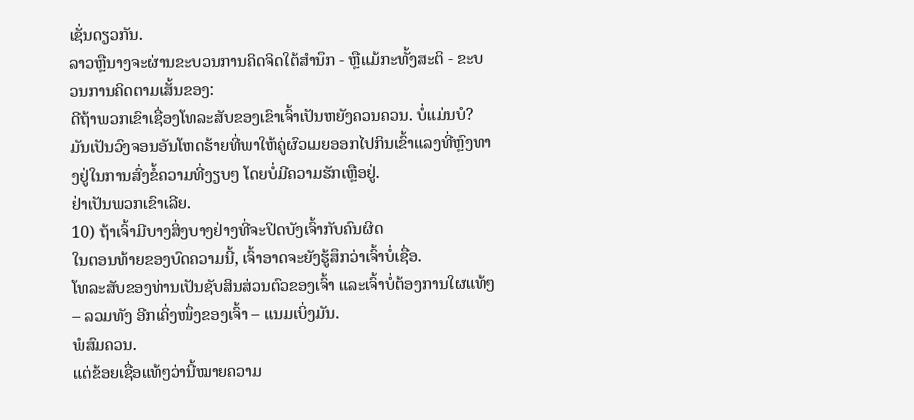ເຊັ່ນດຽວກັນ.
ລາວຫຼືນາງຈະຜ່ານຂະບວນການຄິດຈິດໃຕ້ສໍານຶກ - ຫຼືແມ້ກະທັ້ງສະຕິ - ຂະບວນການຄິດຕາມເສັ້ນຂອງ:
ດີຖ້າພວກເຂົາເຊື່ອງໂທລະສັບຂອງເຂົາເຈົ້າເປັນຫຍັງຄວນຄວນ. ບໍ່ແມ່ນບໍ?
ມັນເປັນວົງຈອນອັນໂຫດຮ້າຍທີ່ພາໃຫ້ຄູ່ຜົວເມຍອອກໄປກິນເຂົ້າແລງທີ່ຫຼົງທາງຢູ່ໃນການສົ່ງຂໍ້ຄວາມທີ່ງຽບໆ ໂດຍບໍ່ມີຄວາມຮັກເຫຼືອຢູ່.
ຢ່າເປັນພວກເຂົາເລີຍ.
10) ຖ້າເຈົ້າມີບາງສິ່ງບາງຢ່າງທີ່ຈະປິດບັງເຈົ້າກັບຄົນຜິດ
ໃນຕອນທ້າຍຂອງບົດຄວາມນີ້, ເຈົ້າອາດຈະຍັງຮູ້ສຶກວ່າເຈົ້າບໍ່ເຊື່ອ.
ໂທລະສັບຂອງທ່ານເປັນຊັບສິນສ່ວນຕົວຂອງເຈົ້າ ແລະເຈົ້າບໍ່ຕ້ອງການໃຜແທ້ໆ – ລວມທັງ ອີກເຄິ່ງໜຶ່ງຂອງເຈົ້າ – ແນມເບິ່ງມັນ.
ພໍສົມຄວນ.
ແຕ່ຂ້ອຍເຊື່ອແທ້ໆວ່ານີ້ໝາຍຄວາມ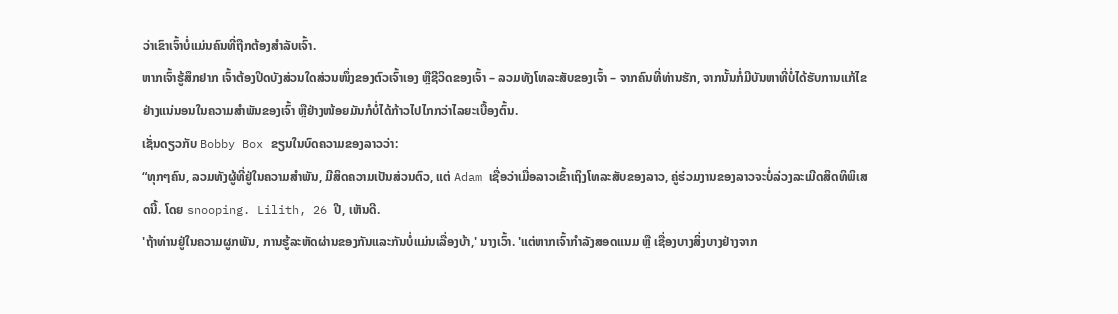ວ່າເຂົາເຈົ້າບໍ່ແມ່ນຄົນທີ່ຖືກຕ້ອງສຳລັບເຈົ້າ.
ຫາກເຈົ້າຮູ້ສຶກຢາກ ເຈົ້າຕ້ອງປິດບັງສ່ວນໃດສ່ວນໜຶ່ງຂອງຕົວເຈົ້າເອງ ຫຼືຊີວິດຂອງເຈົ້າ – ລວມທັງໂທລະສັບຂອງເຈົ້າ – ຈາກຄົນທີ່ທ່ານຮັກ, ຈາກນັ້ນກໍ່ມີບັນຫາທີ່ບໍ່ໄດ້ຮັບການແກ້ໄຂຢ່າງແນ່ນອນໃນຄວາມສຳພັນຂອງເຈົ້າ ຫຼືຢ່າງໜ້ອຍມັນກໍບໍ່ໄດ້ກ້າວໄປໄກກວ່າໄລຍະເບື້ອງຕົ້ນ.
ເຊັ່ນດຽວກັບ Bobby Box ຂຽນໃນບົດຄວາມຂອງລາວວ່າ:
“ທຸກໆຄົນ, ລວມທັງຜູ້ທີ່ຢູ່ໃນຄວາມສໍາພັນ, ມີສິດຄວາມເປັນສ່ວນຕົວ, ແຕ່ Adam ເຊື່ອວ່າເມື່ອລາວເຂົ້າເຖິງໂທລະສັບຂອງລາວ, ຄູ່ຮ່ວມງານຂອງລາວຈະບໍ່ລ່ວງລະເມີດສິດທິພິເສດນີ້. ໂດຍ snooping. Lilith, 26 ປີ, ເຫັນດີ.
'ຖ້າທ່ານຢູ່ໃນຄວາມຜູກພັນ, ການຮູ້ລະຫັດຜ່ານຂອງກັນແລະກັນບໍ່ແມ່ນເລື່ອງບ້າ,' ນາງເວົ້າ. 'ແຕ່ຫາກເຈົ້າກຳລັງສອດແນມ ຫຼື ເຊື່ອງບາງສິ່ງບາງຢ່າງຈາກ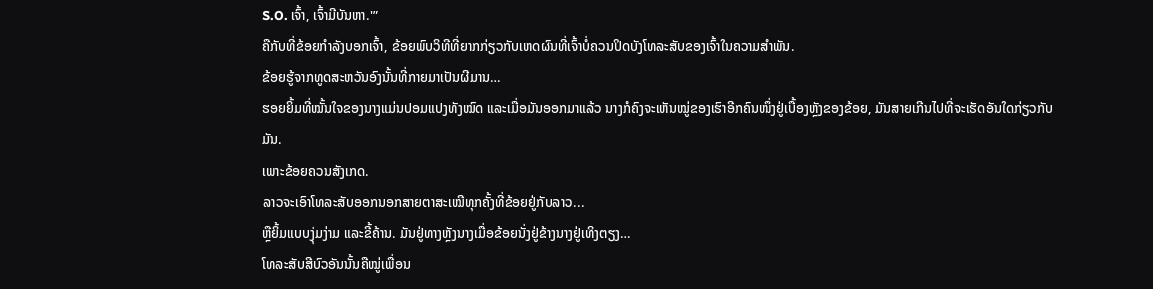S.O. ເຈົ້າ, ເຈົ້າມີບັນຫາ.'”
ຄືກັບທີ່ຂ້ອຍກຳລັງບອກເຈົ້າ, ຂ້ອຍພົບວິທີທີ່ຍາກກ່ຽວກັບເຫດຜົນທີ່ເຈົ້າບໍ່ຄວນປິດບັງໂທລະສັບຂອງເຈົ້າໃນຄວາມສຳພັນ.
ຂ້ອຍຮູ້ຈາກທູດສະຫວັນອົງນັ້ນທີ່ກາຍມາເປັນຜີມານ…
ຮອຍຍິ້ມທີ່ໝັ້ນໃຈຂອງນາງແມ່ນປອມແປງທັງໝົດ ແລະເມື່ອມັນອອກມາແລ້ວ ນາງກໍຄົງຈະເຫັນໝູ່ຂອງເຮົາອີກຄົນໜຶ່ງຢູ່ເບື້ອງຫຼັງຂອງຂ້ອຍ, ມັນສາຍເກີນໄປທີ່ຈະເຮັດອັນໃດກ່ຽວກັບມັນ.
ເພາະຂ້ອຍຄວນສັງເກດ.
ລາວຈະເອົາໂທລະສັບອອກນອກສາຍຕາສະເໝີທຸກຄັ້ງທີ່ຂ້ອຍຢູ່ກັບລາວ...
ຫຼືຍິ້ມແບບງຸ່ມງ່າມ ແລະຂີ້ຄ້ານ. ມັນຢູ່ທາງຫຼັງນາງເມື່ອຂ້ອຍນັ່ງຢູ່ຂ້າງນາງຢູ່ເທິງຕຽງ…
ໂທລະສັບສີບົວອັນນັ້ນຄືໝູ່ເພື່ອນ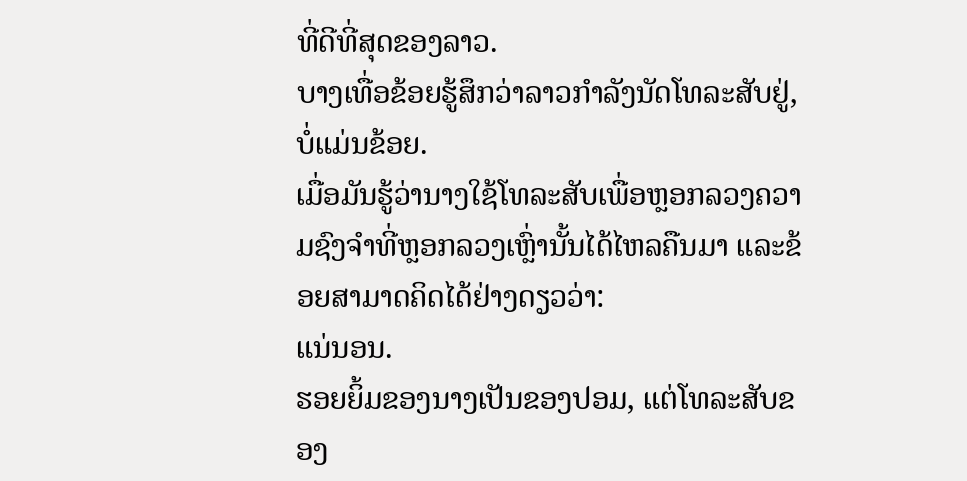ທີ່ດີທີ່ສຸດຂອງລາວ.
ບາງເທື່ອຂ້ອຍຮູ້ສຶກວ່າລາວກຳລັງນັດໂທລະສັບຢູ່, ບໍ່ແມ່ນຂ້ອຍ.
ເມື່ອມັນຮູ້ວ່ານາງໃຊ້ໂທລະສັບເພື່ອຫຼອກລວງຄວາມຊົງຈຳທີ່ຫຼອກລວງເຫຼົ່ານັ້ນໄດ້ໄຫລຄືນມາ ແລະຂ້ອຍສາມາດຄິດໄດ້ຢ່າງດຽວວ່າ:
ແນ່ນອນ.
ຮອຍຍິ້ມຂອງນາງເປັນຂອງປອມ, ແຕ່ໂທລະສັບຂອງ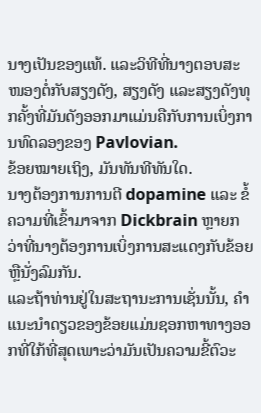ນາງເປັນຂອງແທ້. ແລະວິທີທີ່ນາງຕອບສະໜອງຕໍ່ກັບສຽງດັງ, ສຽງດັງ ແລະສຽງດັງທຸກຄັ້ງທີ່ມັນດັງອອກມາແມ່ນຄືກັບການເບິ່ງການທົດລອງຂອງ Pavlovian.
ຂ້ອຍໝາຍເຖິງ, ມັນທັນທີທັນໃດ.
ນາງຕ້ອງການການຕີ dopamine ແລະ ຂໍ້ຄວາມທີ່ເຂົ້າມາຈາກ Dickbrain ຫຼາຍກວ່າທີ່ນາງຕ້ອງການເບິ່ງການສະແດງກັບຂ້ອຍຫຼືນັ່ງລົມກັນ.
ແລະຖ້າທ່ານຢູ່ໃນສະຖານະການເຊັ່ນນັ້ນ, ຄໍາແນະນໍາດຽວຂອງຂ້ອຍແມ່ນຊອກຫາທາງອອກທີ່ໃກ້ທີ່ສຸດເພາະວ່າມັນເປັນຄວາມຂີ້ຕົວະ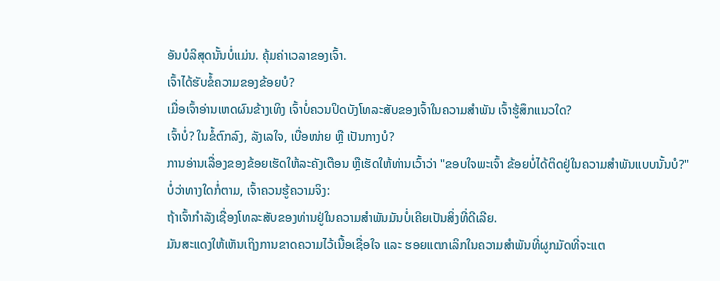ອັນບໍລິສຸດນັ້ນບໍ່ແມ່ນ. ຄຸ້ມຄ່າເວລາຂອງເຈົ້າ.
ເຈົ້າໄດ້ຮັບຂໍ້ຄວາມຂອງຂ້ອຍບໍ?
ເມື່ອເຈົ້າອ່ານເຫດຜົນຂ້າງເທິງ ເຈົ້າບໍ່ຄວນປິດບັງໂທລະສັບຂອງເຈົ້າໃນຄວາມສຳພັນ ເຈົ້າຮູ້ສຶກແນວໃດ?
ເຈົ້າບໍ່? ໃນຂໍ້ຕົກລົງ, ລັງເລໃຈ, ເບື່ອໜ່າຍ ຫຼື ເປັນກາງບໍ?
ການອ່ານເລື່ອງຂອງຂ້ອຍເຮັດໃຫ້ລະຄັງເຕືອນ ຫຼືເຮັດໃຫ້ທ່ານເວົ້າວ່າ "ຂອບໃຈພະເຈົ້າ ຂ້ອຍບໍ່ໄດ້ຕິດຢູ່ໃນຄວາມສຳພັນແບບນັ້ນບໍ?"
ບໍ່ວ່າທາງໃດກໍ່ຕາມ, ເຈົ້າຄວນຮູ້ຄວາມຈິງ:
ຖ້າເຈົ້າກຳລັງເຊື່ອງໂທລະສັບຂອງທ່ານຢູ່ໃນຄວາມສຳພັນມັນບໍ່ເຄີຍເປັນສິ່ງທີ່ດີເລີຍ.
ມັນສະແດງໃຫ້ເຫັນເຖິງການຂາດຄວາມໄວ້ເນື້ອເຊື່ອໃຈ ແລະ ຮອຍແຕກເລິກໃນຄວາມສຳພັນທີ່ຜູກມັດທີ່ຈະແຕ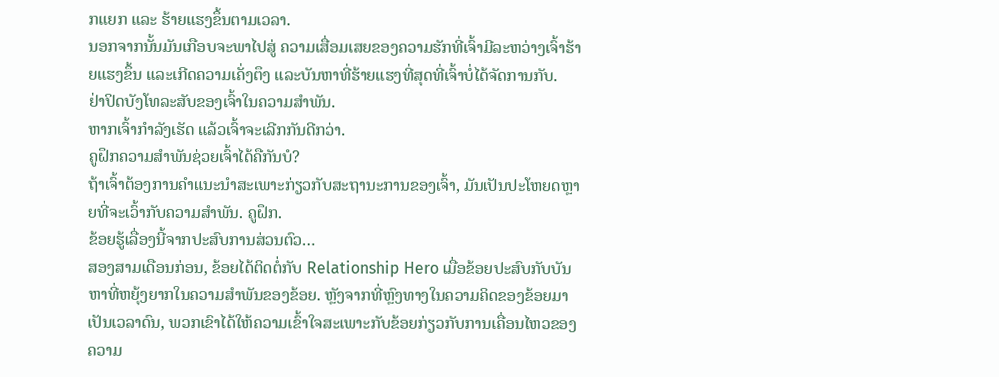ກແຍກ ແລະ ຮ້າຍແຮງຂຶ້ນຕາມເວລາ.
ນອກຈາກນັ້ນມັນເກືອບຈະພາໄປສູ່ ຄວາມເສື່ອມເສຍຂອງຄວາມຮັກທີ່ເຈົ້າມີລະຫວ່າງເຈົ້າຮ້າຍແຮງຂຶ້ນ ແລະເກີດຄວາມເຄັ່ງຕຶງ ແລະບັນຫາທີ່ຮ້າຍແຮງທີ່ສຸດທີ່ເຈົ້າບໍ່ໄດ້ຈັດການກັບ.
ຢ່າປິດບັງໂທລະສັບຂອງເຈົ້າໃນຄວາມສຳພັນ.
ຫາກເຈົ້າກຳລັງເຮັດ ແລ້ວເຈົ້າຈະເລີກກັນດີກວ່າ.
ຄູຝຶກຄວາມສຳພັນຊ່ວຍເຈົ້າໄດ້ຄືກັນບໍ?
ຖ້າເຈົ້າຕ້ອງການຄຳແນະນຳສະເພາະກ່ຽວກັບສະຖານະການຂອງເຈົ້າ, ມັນເປັນປະໂຫຍດຫຼາຍທີ່ຈະເວົ້າກັບຄວາມສຳພັນ. ຄູຝຶກ.
ຂ້ອຍຮູ້ເລື່ອງນີ້ຈາກປະສົບການສ່ວນຕົວ…
ສອງສາມເດືອນກ່ອນ, ຂ້ອຍໄດ້ຕິດຕໍ່ກັບ Relationship Hero ເມື່ອຂ້ອຍປະສົບກັບບັນຫາທີ່ຫຍຸ້ງຍາກໃນຄວາມສຳພັນຂອງຂ້ອຍ. ຫຼັງຈາກທີ່ຫຼົງທາງໃນຄວາມຄິດຂອງຂ້ອຍມາເປັນເວລາດົນ, ພວກເຂົາໄດ້ໃຫ້ຄວາມເຂົ້າໃຈສະເພາະກັບຂ້ອຍກ່ຽວກັບການເຄື່ອນໄຫວຂອງຄວາມ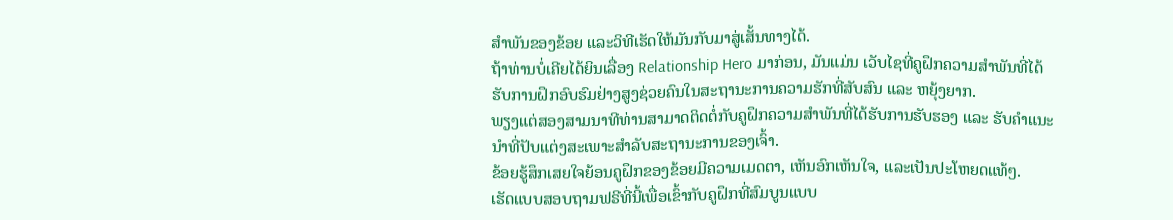ສຳພັນຂອງຂ້ອຍ ແລະວິທີເຮັດໃຫ້ມັນກັບມາສູ່ເສັ້ນທາງໄດ້.
ຖ້າທ່ານບໍ່ເຄີຍໄດ້ຍິນເລື່ອງ Relationship Hero ມາກ່ອນ, ມັນແມ່ນ ເວັບໄຊທີ່ຄູຝຶກຄວາມສຳພັນທີ່ໄດ້ຮັບການຝຶກອົບຮົມຢ່າງສູງຊ່ວຍຄົນໃນສະຖານະການຄວາມຮັກທີ່ສັບສົນ ແລະ ຫຍຸ້ງຍາກ.
ພຽງແຕ່ສອງສາມນາທີທ່ານສາມາດຕິດຕໍ່ກັບຄູຝຶກຄວາມສຳພັນທີ່ໄດ້ຮັບການຮັບຮອງ ແລະ ຮັບຄຳແນະນຳທີ່ປັບແຕ່ງສະເພາະສຳລັບສະຖານະການຂອງເຈົ້າ.
ຂ້ອຍຮູ້ສຶກເສຍໃຈຍ້ອນຄູຝຶກຂອງຂ້ອຍມີຄວາມເມດຕາ, ເຫັນອົກເຫັນໃຈ, ແລະເປັນປະໂຫຍດແທ້ໆ.
ເຮັດແບບສອບຖາມຟຣີທີ່ນີ້ເພື່ອເຂົ້າກັບຄູຝຶກທີ່ສົມບູນແບບ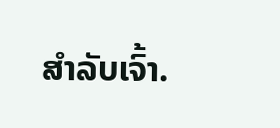ສຳລັບເຈົ້າ.